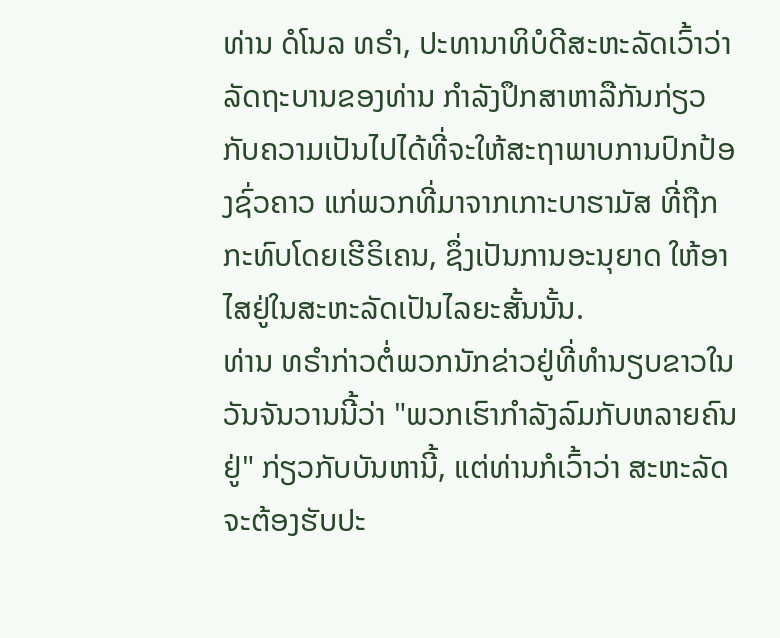ທ່ານ ດໍໂນລ ທຣຳ, ປະທານາທິບໍດີສະຫະລັດເວົ້າວ່າ ລັດຖະບານຂອງທ່ານ ກຳລັງປຶກສາຫາລືກັນກ່ຽວກັບຄວາມເປັນໄປໄດ້ທີ່ຈະໃຫ້ສະຖາພາບການປົກປ້ອງຊົ່ວຄາວ ແກ່ພວກທີ່ມາຈາກເກາະບາຮາມັສ ທີ່ຖືກກະທົບໂດຍເຮີຣິເຄນ, ຊຶ່ງເປັນການອະນຸຍາດ ໃຫ້ອາໄສຢູ່ໃນສະຫະລັດເປັນໄລຍະສັ້ນນັ້ນ.
ທ່ານ ທຣຳກ່າວຕໍ່ພວກນັກຂ່າວຢູ່ທີ່ທຳນຽບຂາວໃນວັນຈັນວານນີ້ວ່າ "ພວກເຮົາກຳລັງລົມກັບຫລາຍຄົນຢູ່" ກ່ຽວກັບບັນຫານີ້, ແຕ່ທ່ານກໍເວົ້າວ່າ ສະຫະລັດ ຈະຕ້ອງຮັບປະ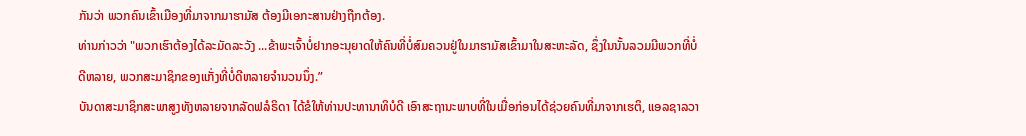ກັນວ່າ ພວກຄົນເຂົ້າເມືອງທີ່ມາຈາກມາຮາມັສ ຕ້ອງມີເອກະສານຢ່າງຖືກຕ້ອງ.
ທ່ານກ່າວວ່າ "ພວກເຮົາຕ້ອງໄດ້ລະມັດລະວັງ ...ຂ້າພະເຈົ້າບໍ່ຢາກອະນຸຍາດໃຫ້ຄົນທີ່ບໍ່ສົມຄວນຢູ່ໃນມາຮາມັສເຂົ້າມາໃນສະຫະລັດ, ຊຶ່ງໃນນັ້ນລວມມີພວກທີ່ບໍ່ດີຫລາຍ, ພວກສະມາຊິກຂອງແກັ່ງທີ່ບໍ່ດີຫລາຍຈຳນວນນຶ່ງ.”
ບັນດາສະມາຊິກສະພາສູງທັງຫລາຍຈາກລັດຟລໍຣິດາ ໄດ້ຂໍໃຫ້ທ່ານປະທານາທິບໍດີ ເອົາສະຖານະພາບທີ່ໃນເມື່ອກ່ອນໄດ້ຊ່ວຍຄົນທີ່ມາຈາກເຮຕິ, ແອລຊາລວາ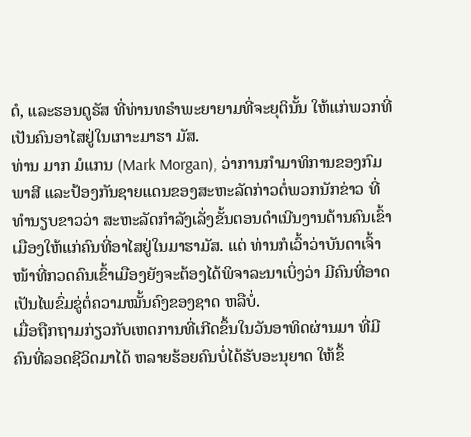ດໍ, ແລະຮອນດູຣັສ ທີ່ທ່ານທຣຳພະຍາຍາມທີ່ຈະຍຸຕິນັ້ນ ໃຫ້ແກ່ພວກທີ່ເປັນຄົນອາໄສຢູ່ໃນເກາະມາຮາ ມັສ.
ທ່ານ ມາກ ມໍແກນ (Mark Morgan), ວ່າການກຳມາທິການຂອງກົມພາສີ ແລະປ້ອງກັນຊາຍແດນຂອງສະຫະລັດກ່າວຕໍ່ພວກນັກຂ່າວ ທີ່ທຳນຽບຂາວວ່າ ສະຫະລັດກຳລັງເລັ່ງຂັ້ນຕອນດຳເນີນງານດ້ານຄົນເຂົ້າເມືອງໃຫ້ແກ່ຄົນທີ່ອາໄສຢູ່ໃນມາຮາມັສ. ແຕ່ ທ່ານກໍເວົ້າວ່າບັນດາເຈົ້າໜ້າທີ່ກວດຄົນເຂົ້າເມືອງຍັງຈະຕ້ອງໄດ້ພິຈາລະນາເບິ່ງວ່າ ມີຄົນທີ່ອາດເປັນໄພຂົ່ມຂູ່ຕໍ່ຄວາມໝັ້ນຄົງຂອງຊາດ ຫລືບໍ່.
ເມື່ອຖືກຖາມກ່ຽວກັບເຫດການທີ່ເກີດຂຶ້ນໃນວັນອາທິດຜ່ານມາ ທີ່ມີຄົນທີ່ລອດຊີວິດມາໄດ້ ຫລາຍຮ້ອຍຄົນບໍ່ໄດ້ຮັບອະນຸຍາດ ໃຫ້ຂຶ້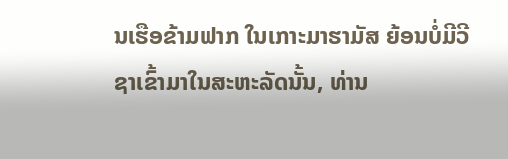ນເຮືອຂ້າມຟາກ ໃນເກາະມາຮາມັສ ຍ້ອນບໍ່ມີວີຊາເຂົ້າມາໃນສະຫະລັດນັ້ນ, ທ່ານ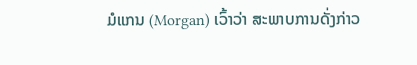ມໍແກນ (Morgan) ເວົ້າວ່າ ສະພາບການດັ່ງກ່າວ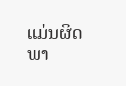ແມ່ນຜິດພາ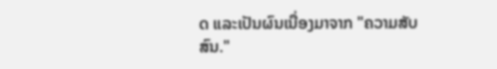ດ ແລະເປັນຜົນເນື່ອງມາຈາກ "ຄວາມສັບສົນ."